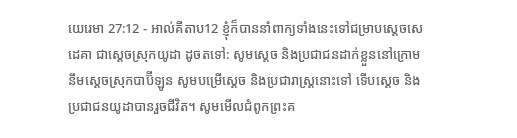យេរេមា 27:12 - អាល់គីតាប12 ខ្ញុំក៏បាននាំពាក្យទាំងនេះទៅជម្រាបស្តេចសេដេគា ជាស្ដេចស្រុកយូដា ដូចតទៅ: សូមស្តេច និងប្រជាជនដាក់ខ្លួននៅក្រោមនឹមស្ដេចស្រុកបាប៊ីឡូន សូមបម្រើស្ដេច និងប្រជារាស្ត្រនោះទៅ ទើបស្តេច និងប្រជាជនយូដាបានរួចជីវិត។ សូមមើលជំពូកព្រះគ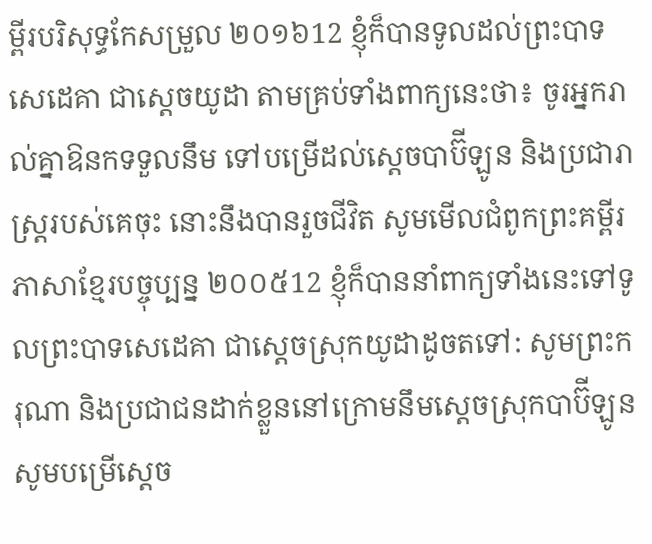ម្ពីរបរិសុទ្ធកែសម្រួល ២០១៦12 ខ្ញុំក៏បានទូលដល់ព្រះបាទសេដេគា ជាស្តេចយូដា តាមគ្រប់ទាំងពាក្យនេះថា៖ ចូរអ្នករាល់គ្នាឱនកទទួលនឹម ទៅបម្រើដល់ស្តេចបាប៊ីឡូន និងប្រជារាស្ត្ររបស់គេចុះ នោះនឹងបានរួចជីវិត សូមមើលជំពូកព្រះគម្ពីរភាសាខ្មែរបច្ចុប្បន្ន ២០០៥12 ខ្ញុំក៏បាននាំពាក្យទាំងនេះទៅទូលព្រះបាទសេដេគា ជាស្ដេចស្រុកយូដាដូចតទៅ: សូមព្រះករុណា និងប្រជាជនដាក់ខ្លួននៅក្រោមនឹមស្ដេចស្រុកបាប៊ីឡូន សូមបម្រើស្ដេច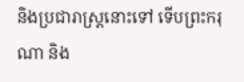និងប្រជារាស្ត្រនោះទៅ ទើបព្រះករុណា និង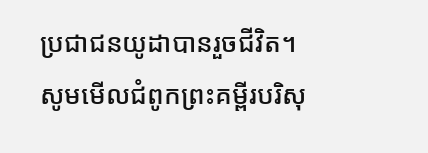ប្រជាជនយូដាបានរួចជីវិត។ សូមមើលជំពូកព្រះគម្ពីរបរិសុ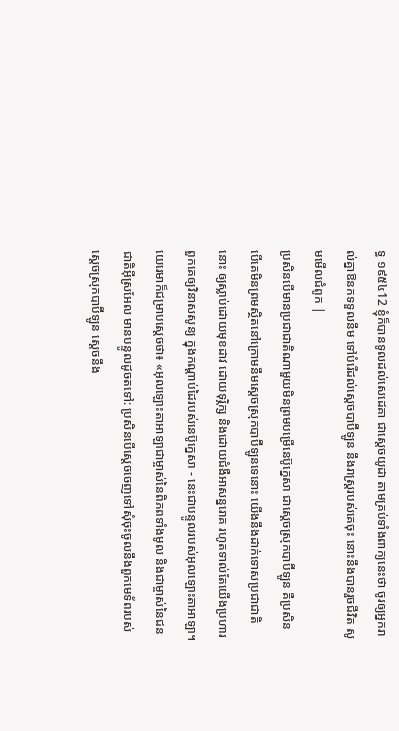ទ្ធ ១៩៥៤12 ខ្ញុំក៏បានទូលដល់សេដេគា ជាស្តេចយូដា តាមគ្រប់ទាំងពាក្យនេះថា ចូរឲ្យអ្នករាល់គ្នាឱនកទទួលនឹម ទៅបំរើដល់ស្តេចបាប៊ីឡូន នឹងរាស្ត្ររបស់គេចុះ នោះនឹងបានរួចជីវិត សូមមើលជំពូក |
ប្រសិនបើមានប្រជាជាតិណាមួយមិនព្រមបម្រើនេប៊ូក្នេសា ជាស្ដេចស្រុកបាប៊ីឡូន គឺប្រសិនបើគេមិនព្រមស្ថិតនៅក្រោមនឹមស្ដេចស្រុកបាប៊ីឡូនទេនោះ យើងនឹងដាក់ទោសប្រជាជាតិនោះ ឲ្យស្លាប់ដោយមុខដាវ ដោយទុរ្ភិក្ស និងដោយជំងឺអាសន្នរោគ រហូតទាល់តែយើងប្រហារពួកគេឲ្យវិនាសសូន្យ ក្នុងកណ្ដាប់ដៃរបស់នេប៊ូក្នេសា - នេះជាបន្ទូលរបស់អុលឡោះតាអាឡា។
យេរេមាក៏ជម្រាបស្ដេចថា៖ «អុលឡោះតាអាឡាជាម្ចាស់នៃពិភពទាំងមូល និងជាម្ចាស់នៃជនជាតិអ៊ីស្រអែល មានបន្ទូលដូចតទៅ: ប្រសិនបើស្តេចចេញទៅសុំចុះចូលនឹងពួកមេទ័ពរបស់ស្ដេចស្រុកបាប៊ីឡូន ស្តេចនឹង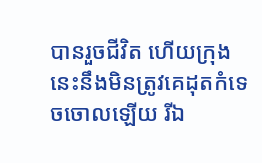បានរួចជីវិត ហើយក្រុងនេះនឹងមិនត្រូវគេដុតកំទេចចោលឡើយ រីឯ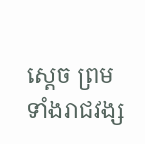ស្តេច ព្រមទាំងរាជវង្ស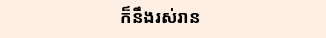ក៏នឹងរស់រាន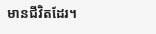មានជីវិតដែរ។